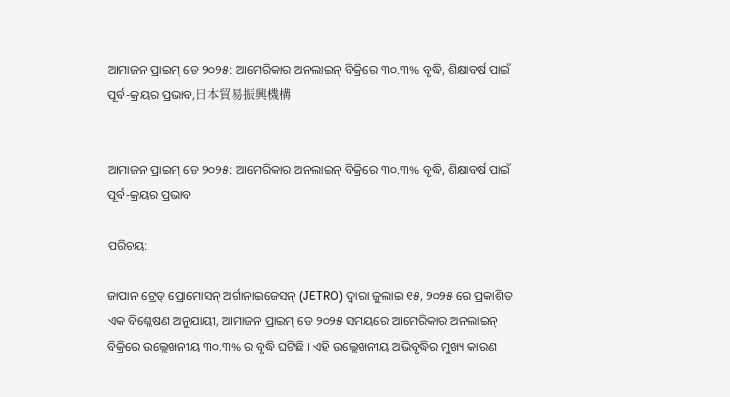ଆମାଜନ ପ୍ରାଇମ୍ ଡେ ୨୦୨୫: ଆମେରିକାର ଅନଲାଇନ୍ ବିକ୍ରିରେ ୩୦.୩% ବୃଦ୍ଧି, ଶିକ୍ଷାବର୍ଷ ପାଇଁ ପୂର୍ବ-କ୍ରୟର ପ୍ରଭାବ,日本貿易振興機構


ଆମାଜନ ପ୍ରାଇମ୍ ଡେ ୨୦୨୫: ଆମେରିକାର ଅନଲାଇନ୍ ବିକ୍ରିରେ ୩୦.୩% ବୃଦ୍ଧି, ଶିକ୍ଷାବର୍ଷ ପାଇଁ ପୂର୍ବ-କ୍ରୟର ପ୍ରଭାବ

ପରିଚୟ:

ଜାପାନ ଟ୍ରେଡ୍ ପ୍ରୋମୋସନ୍ ଅର୍ଗାନାଇଜେସନ୍ (JETRO) ଦ୍ୱାରା ଜୁଲାଇ ୧୫, ୨୦୨୫ ରେ ପ୍ରକାଶିତ ଏକ ବିଶ୍ଳେଷଣ ଅନୁଯାୟୀ, ଆମାଜନ ପ୍ରାଇମ୍ ଡେ ୨୦୨୫ ସମୟରେ ଆମେରିକାର ଅନଲାଇନ୍ ବିକ୍ରିରେ ଉଲ୍ଲେଖନୀୟ ୩୦.୩% ର ବୃଦ୍ଧି ଘଟିଛି । ଏହି ଉଲ୍ଲେଖନୀୟ ଅଭିବୃଦ୍ଧିର ମୁଖ୍ୟ କାରଣ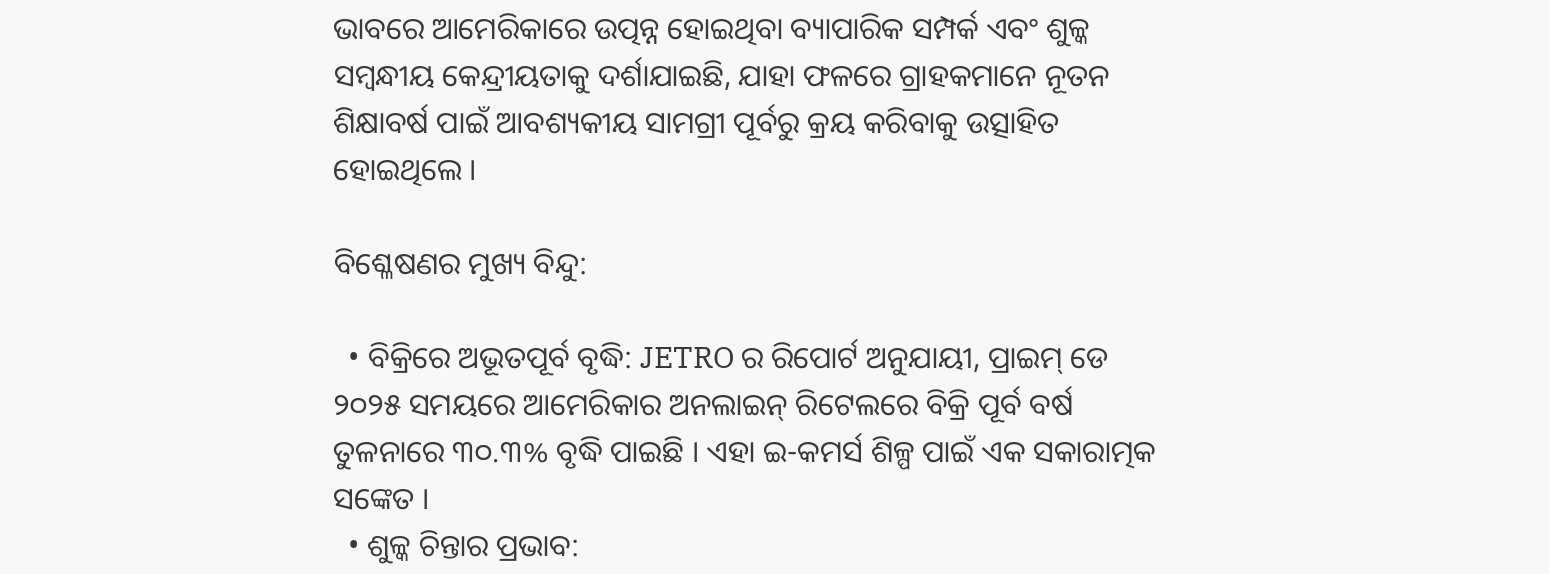ଭାବରେ ଆମେରିକାରେ ଉତ୍ପନ୍ନ ହୋଇଥିବା ବ୍ୟାପାରିକ ସମ୍ପର୍କ ଏବଂ ଶୁଳ୍କ ସମ୍ବନ୍ଧୀୟ କେନ୍ଦ୍ରୀୟତାକୁ ଦର୍ଶାଯାଇଛି, ଯାହା ଫଳରେ ଗ୍ରାହକମାନେ ନୂତନ ଶିକ୍ଷାବର୍ଷ ପାଇଁ ଆବଶ୍ୟକୀୟ ସାମଗ୍ରୀ ପୂର୍ବରୁ କ୍ରୟ କରିବାକୁ ଉତ୍ସାହିତ ହୋଇଥିଲେ ।

ବିଶ୍ଳେଷଣର ମୁଖ୍ୟ ବିନ୍ଦୁ:

  • ବିକ୍ରିରେ ଅଭୂତପୂର୍ବ ବୃଦ୍ଧି: JETRO ର ରିପୋର୍ଟ ଅନୁଯାୟୀ, ପ୍ରାଇମ୍ ଡେ ୨୦୨୫ ସମୟରେ ଆମେରିକାର ଅନଲାଇନ୍ ରିଟେଲରେ ବିକ୍ରି ପୂର୍ବ ବର୍ଷ ତୁଳନାରେ ୩୦.୩% ବୃଦ୍ଧି ପାଇଛି । ଏହା ଇ-କମର୍ସ ଶିଳ୍ପ ପାଇଁ ଏକ ସକାରାତ୍ମକ ସଙ୍କେତ ।
  • ଶୁଳ୍କ ଚିନ୍ତାର ପ୍ରଭାବ: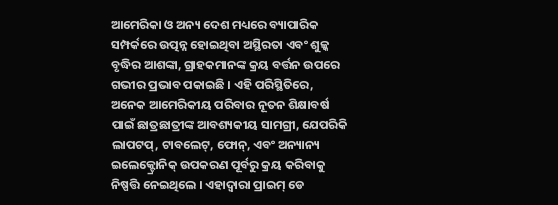ଆମେରିକା ଓ ଅନ୍ୟ ଦେଶ ମଧ୍ୟରେ ବ୍ୟାପାରିକ ସମ୍ପର୍କରେ ଉତ୍ପନ୍ନ ହୋଇଥିବା ଅସ୍ଥିରତା ଏବଂ ଶୁଳ୍କ ବୃଦ୍ଧିର ଆଶଙ୍କା, ଗ୍ରାହକମାନଙ୍କ କ୍ରୟ ବର୍ତ୍ତନ ଉପରେ ଗଭୀର ପ୍ରଭାବ ପକାଇଛି । ଏହି ପରିସ୍ଥିତିରେ, ଅନେକ ଆମେରିକୀୟ ପରିବାର ନୂତନ ଶିକ୍ଷାବର୍ଷ ପାଇଁ ଛାତ୍ରଛାତ୍ରୀଙ୍କ ଆବଶ୍ୟକୀୟ ସାମଗ୍ରୀ, ଯେପରିକି ଲାପଟପ୍, ଟାବଲେଟ୍, ଫୋନ୍, ଏବଂ ଅନ୍ୟାନ୍ୟ ଇଲେକ୍ଟ୍ରୋନିକ୍ ଉପକରଣ ପୂର୍ବରୁ କ୍ରୟ କରିବାକୁ ନିଷ୍ପତ୍ତି ନେଇଥିଲେ । ଏହାଦ୍ୱାରା ପ୍ରାଇମ୍ ଡେ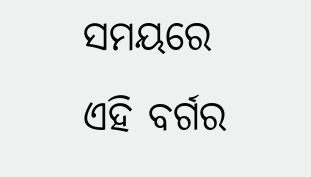ସମୟରେ ଏହି ବର୍ଗର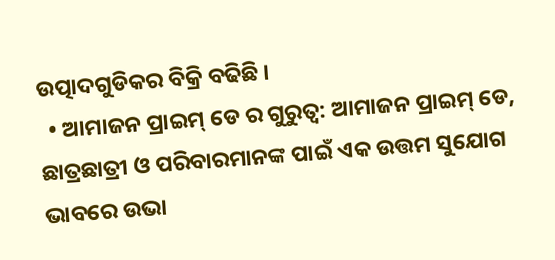ଉତ୍ପାଦଗୁଡିକର ବିକ୍ରି ବଢିଛି ।
  • ଆମାଜନ ପ୍ରାଇମ୍ ଡେ ର ଗୁରୁତ୍ୱ: ଆମାଜନ ପ୍ରାଇମ୍ ଡେ, ଛାତ୍ରଛାତ୍ରୀ ଓ ପରିବାରମାନଙ୍କ ପାଇଁ ଏକ ଉତ୍ତମ ସୁଯୋଗ ଭାବରେ ଉଭା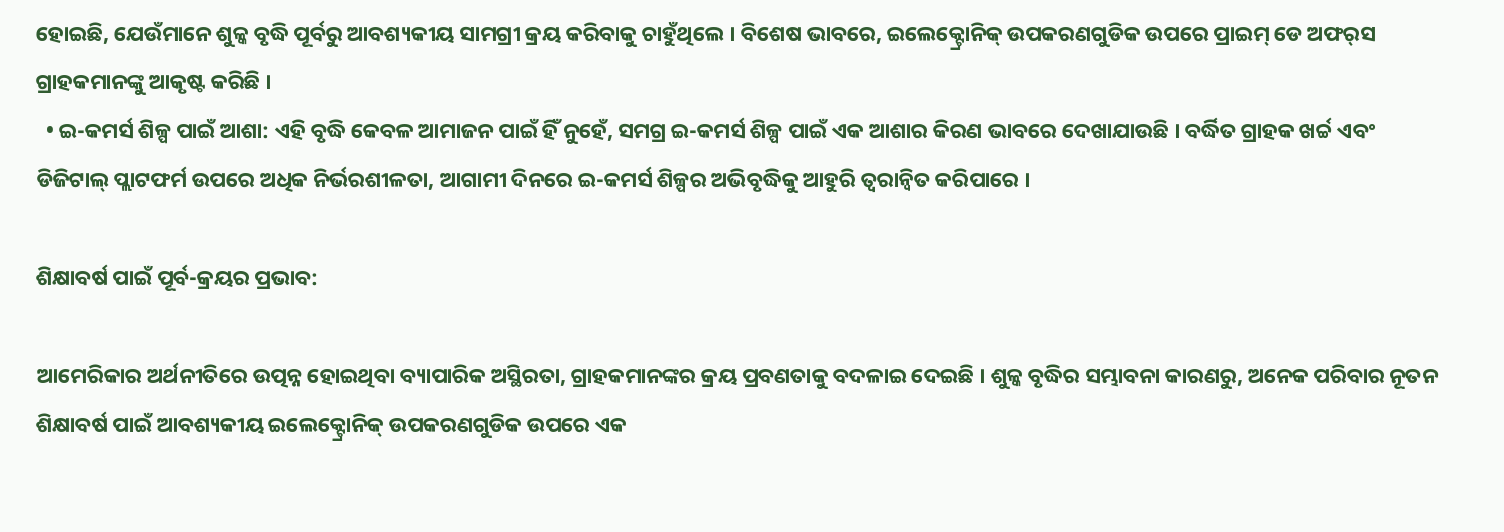ହୋଇଛି, ଯେଉଁମାନେ ଶୁଳ୍କ ବୃଦ୍ଧି ପୂର୍ବରୁ ଆବଶ୍ୟକୀୟ ସାମଗ୍ରୀ କ୍ରୟ କରିବାକୁ ଚାହୁଁଥିଲେ । ବିଶେଷ ଭାବରେ, ଇଲେକ୍ଟ୍ରୋନିକ୍ ଉପକରଣଗୁଡିକ ଉପରେ ପ୍ରାଇମ୍ ଡେ ଅଫର୍‌ସ ଗ୍ରାହକମାନଙ୍କୁ ଆକୃଷ୍ଟ କରିଛି ।
  • ଇ-କମର୍ସ ଶିଳ୍ପ ପାଇଁ ଆଶା: ଏହି ବୃଦ୍ଧି କେବଳ ଆମାଜନ ପାଇଁ ହିଁ ନୁହେଁ, ସମଗ୍ର ଇ-କମର୍ସ ଶିଳ୍ପ ପାଇଁ ଏକ ଆଶାର କିରଣ ଭାବରେ ଦେଖାଯାଉଛି । ବର୍ଦ୍ଧିତ ଗ୍ରାହକ ଖର୍ଚ୍ଚ ଏବଂ ଡିଜିଟାଲ୍ ପ୍ଲାଟଫର୍ମ ଉପରେ ଅଧିକ ନିର୍ଭରଶୀଳତା, ଆଗାମୀ ଦିନରେ ଇ-କମର୍ସ ଶିଳ୍ପର ଅଭିବୃଦ୍ଧିକୁ ଆହୁରି ତ୍ୱରାନ୍ୱିତ କରିପାରେ ।

ଶିକ୍ଷାବର୍ଷ ପାଇଁ ପୂର୍ବ-କ୍ରୟର ପ୍ରଭାବ:

ଆମେରିକାର ଅର୍ଥନୀତିରେ ଉତ୍ପନ୍ନ ହୋଇଥିବା ବ୍ୟାପାରିକ ଅସ୍ଥିରତା, ଗ୍ରାହକମାନଙ୍କର କ୍ରୟ ପ୍ରବଣତାକୁ ବଦଳାଇ ଦେଇଛି । ଶୁଳ୍କ ବୃଦ୍ଧିର ସମ୍ଭାବନା କାରଣରୁ, ଅନେକ ପରିବାର ନୂତନ ଶିକ୍ଷାବର୍ଷ ପାଇଁ ଆବଶ୍ୟକୀୟ ଇଲେକ୍ଟ୍ରୋନିକ୍ ଉପକରଣଗୁଡିକ ଉପରେ ଏକ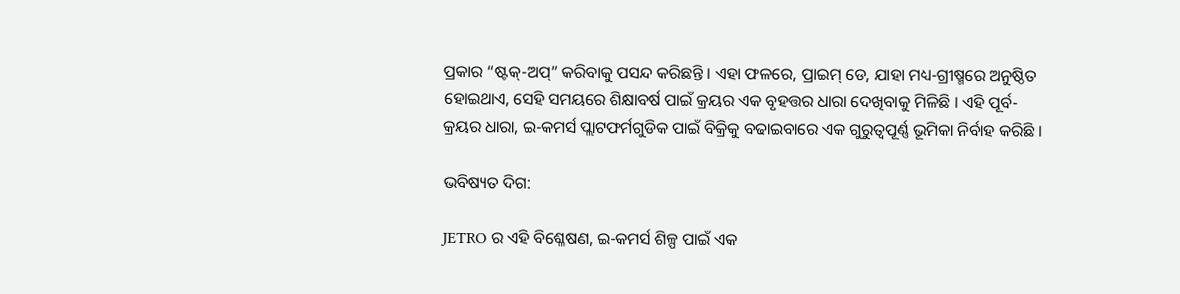ପ୍ରକାର “ଷ୍ଟକ୍-ଅପ୍” କରିବାକୁ ପସନ୍ଦ କରିଛନ୍ତି । ଏହା ଫଳରେ, ପ୍ରାଇମ୍ ଡେ, ଯାହା ମଧ୍ୟ-ଗ୍ରୀଷ୍ମରେ ଅନୁଷ୍ଠିତ ହୋଇଥାଏ, ସେହି ସମୟରେ ଶିକ୍ଷାବର୍ଷ ପାଇଁ କ୍ରୟର ଏକ ବୃହତ୍ତର ଧାରା ଦେଖିବାକୁ ମିଳିଛି । ଏହି ପୂର୍ବ-କ୍ରୟର ଧାରା, ଇ-କମର୍ସ ପ୍ଲାଟଫର୍ମଗୁଡିକ ପାଇଁ ବିକ୍ରିକୁ ବଢାଇବାରେ ଏକ ଗୁରୁତ୍ୱପୂର୍ଣ୍ଣ ଭୂମିକା ନିର୍ବାହ କରିଛି ।

ଭବିଷ୍ୟତ ଦିଗ:

JETRO ର ଏହି ବିଶ୍ଳେଷଣ, ଇ-କମର୍ସ ଶିଳ୍ପ ପାଇଁ ଏକ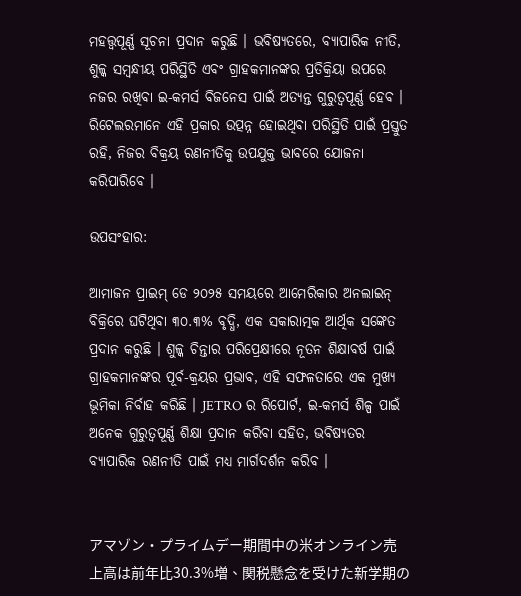ମହତ୍ତ୍ୱପୂର୍ଣ୍ଣ ସୂଚନା ପ୍ରଦାନ କରୁଛି । ଭବିଷ୍ୟତରେ, ବ୍ୟାପାରିକ ନୀତି, ଶୁଳ୍କ ସମ୍ବନ୍ଧୀୟ ପରିସ୍ଥିତି ଏବଂ ଗ୍ରାହକମାନଙ୍କର ପ୍ରତିକ୍ରିୟା ଉପରେ ନଜର ରଖିବା ଇ-କମର୍ସ ବିଜନେସ ପାଇଁ ଅତ୍ୟନ୍ତ ଗୁରୁତ୍ୱପୂର୍ଣ୍ଣ ହେବ । ରିଟେଲରମାନେ ଏହି ପ୍ରକାର ଉତ୍ପନ୍ନ ହୋଇଥିବା ପରିସ୍ଥିତି ପାଇଁ ପ୍ରସ୍ତୁତ ରହି, ନିଜର ବିକ୍ରୟ ରଣନୀତିକୁ ଉପଯୁକ୍ତ ଭାବରେ ଯୋଜନା କରିପାରିବେ ।

ଉପସଂହାର:

ଆମାଜନ ପ୍ରାଇମ୍ ଡେ ୨୦୨୫ ସମୟରେ ଆମେରିକାର ଅନଲାଇନ୍ ବିକ୍ରିରେ ଘଟିଥିବା ୩୦.୩% ବୃଦ୍ଧି, ଏକ ସକାରାତ୍ମକ ଆର୍ଥିକ ସଙ୍କେତ ପ୍ରଦାନ କରୁଛି । ଶୁଳ୍କ ଚିନ୍ତାର ପରିପ୍ରେକ୍ଷୀରେ ନୂତନ ଶିକ୍ଷାବର୍ଷ ପାଇଁ ଗ୍ରାହକମାନଙ୍କର ପୂର୍ବ-କ୍ରୟର ପ୍ରଭାବ, ଏହି ସଫଳତାରେ ଏକ ମୁଖ୍ୟ ଭୂମିକା ନିର୍ବାହ କରିଛି । JETRO ର ରିପୋର୍ଟ, ଇ-କମର୍ସ ଶିଳ୍ପ ପାଇଁ ଅନେକ ଗୁରୁତ୍ୱପୂର୍ଣ୍ଣ ଶିକ୍ଷା ପ୍ରଦାନ କରିବା ସହିତ, ଭବିଷ୍ୟତର ବ୍ୟାପାରିକ ରଣନୀତି ପାଇଁ ମଧ୍ୟ ମାର୍ଗଦର୍ଶନ କରିବ ।


アマゾン・プライムデー期間中の米オンライン売上高は前年比30.3%増、関税懸念を受けた新学期の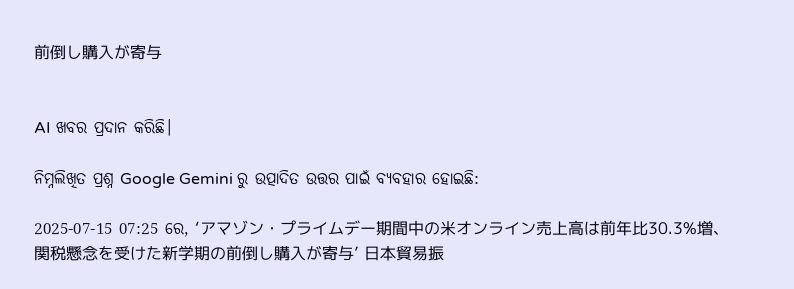前倒し購入が寄与


AI ଖବର ପ୍ରଦାନ କରିଛି।

ନିମ୍ନଲିଖିତ ପ୍ରଶ୍ନ Google Gemini ରୁ ଉତ୍ପାଦିତ ଉତ୍ତର ପାଇଁ ବ୍ୟବହାର ହୋଇଛି:

2025-07-15 07:25 ରେ, ‘アマゾン・プライムデー期間中の米オンライン売上高は前年比30.3%増、関税懸念を受けた新学期の前倒し購入が寄与’ 日本貿易振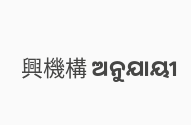興機構 ଅନୁଯାୟୀ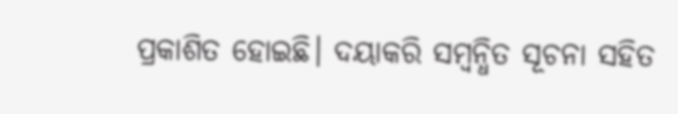ପ୍ରକାଶିତ ହୋଇଛି। ଦୟାକରି ସମ୍ବନ୍ଧିତ ସୂଚନା ସହିତ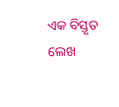ଏକ ବିସ୍ତୃତ ଲେଖ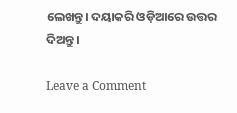ଲେଖନ୍ତୁ। ଦୟାକରି ଓଡ଼ିଆରେ ଉତ୍ତର ଦିଅନ୍ତୁ।

Leave a Comment